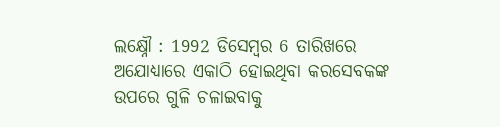ଲକ୍ଷ୍ନୌ : 1992 ଡିସେମ୍ବର 6 ତାରିଖରେ ଅଯୋଧ୍ୟାରେ ଏକାଠି ହୋଇଥିବା କରସେବକଙ୍କ ଉପରେ ଗୁଳି ଚଳାଇବାକୁ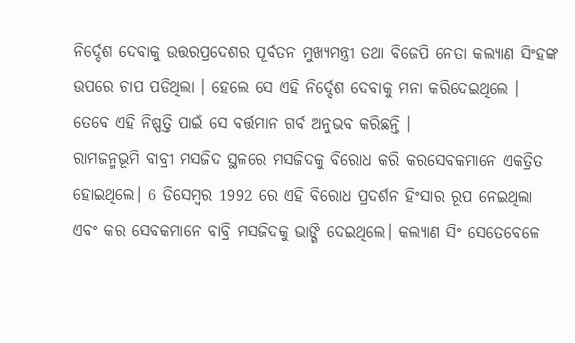ନିର୍ଦ୍ଦେଶ ଦେବାକୁ ଉତ୍ତରପ୍ରଦେଶର ପୂର୍ବତନ ମୁଖ୍ୟମନ୍ତ୍ରୀ ତଥା ବିଜେପି ନେତା କଲ୍ୟାଣ ସିଂହଙ୍କ ଉପରେ ଚାପ ପଡିଥିଲା । ହେଲେ ସେ ଏହି ନିର୍ଦ୍ଦେଶ ଦେବାକୁ ମନା କରିଦେଇଥିଲେ । ତେବେ ଏହି ନିଷ୍ପତ୍ତି ପାଇଁ ସେ ବର୍ତ୍ତମାନ ଗର୍ବ ଅନୁଭବ କରିଛନ୍ତି ।
ରାମଜନ୍ମଭୂମି ବାବ୍ରୀ ମସଜିଦ ସ୍ଥଳରେ ମସଜିଦକୁ ବିରୋଧ କରି କରସେବକମାନେ ଏକତ୍ରିତ ହୋଇଥିଲେ। 6 ଡିସେମ୍ବର 1992 ରେ ଏହି ବିରୋଧ ପ୍ରଦର୍ଶନ ହିଂସାର ରୂପ ନେଇଥିଲା ଏବଂ କର ସେବକମାନେ ବାବ୍ରି ମସଜିଦକୁ ଭାଙ୍ଗି ଦେଇଥିଲେ। କଲ୍ୟାଣ ସିଂ ସେତେବେଳେ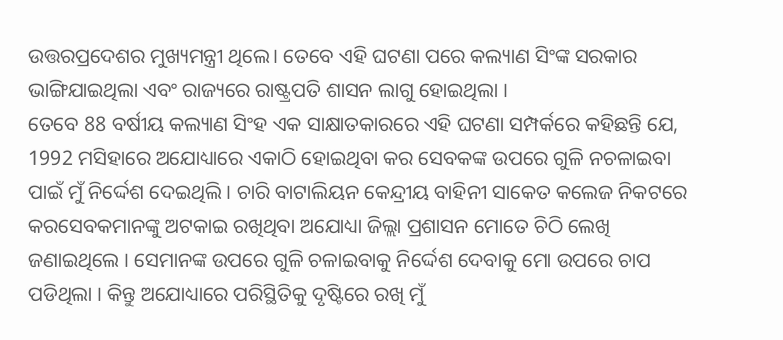ଉତ୍ତରପ୍ରଦେଶର ମୁଖ୍ୟମନ୍ତ୍ରୀ ଥିଲେ। ତେବେ ଏହି ଘଟଣା ପରେ କଲ୍ୟାଣ ସିଂଙ୍କ ସରକାର ଭାଙ୍ଗିଯାଇଥିଲା ଏବଂ ରାଜ୍ୟରେ ରାଷ୍ଟ୍ରପତି ଶାସନ ଲାଗୁ ହୋଇଥିଲା ।
ତେବେ 88 ବର୍ଷୀୟ କଲ୍ୟାଣ ସିଂହ ଏକ ସାକ୍ଷାତକାରରେ ଏହି ଘଟଣା ସମ୍ପର୍କରେ କହିଛନ୍ତି ଯେ, 1992 ମସିହାରେ ଅଯୋଧ୍ୟାରେ ଏକାଠି ହୋଇଥିବା କର ସେବକଙ୍କ ଉପରେ ଗୁଳି ନଚଳାଇବା ପାଇଁ ମୁଁ ନିର୍ଦ୍ଦେଶ ଦେଇଥିଲି । ଚାରି ବାଟାଲିୟନ କେନ୍ଦ୍ରୀୟ ବାହିନୀ ସାକେତ କଲେଜ ନିକଟରେ କରସେବକମାନଙ୍କୁ ଅଟକାଇ ରଖିଥିବା ଅଯୋଧ୍ୟା ଜିଲ୍ଲା ପ୍ରଶାସନ ମୋତେ ଚିଠି ଲେଖି ଜଣାଇଥିଲେ । ସେମାନଙ୍କ ଉପରେ ଗୁଳି ଚଳାଇବାକୁ ନିର୍ଦ୍ଦେଶ ଦେବାକୁ ମୋ ଉପରେ ଚାପ ପଡିଥିଲା । କିନ୍ତୁ ଅଯୋଧ୍ୟାରେ ପରିସ୍ଥିତିକୁ ଦୃଷ୍ଟିରେ ରଖି ମୁଁ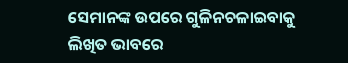ସେମାନଙ୍କ ଉପରେ ଗୁଳିନଚଳାଇବାକୁ ଲିଖିତ ଭାବରେ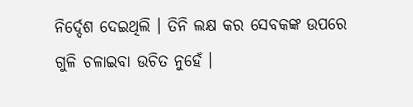ନିର୍ଦ୍ଦେଶ ଦେଇଥିଲି । ତିନି ଲକ୍ଷ କର ସେବକଙ୍କ ଉପରେ ଗୁଳି ଚଳାଇବା ଉଚିତ ନୁହେଁ ।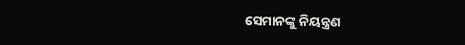ସେମାନଙ୍କୁ ନିୟନ୍ତ୍ରଣ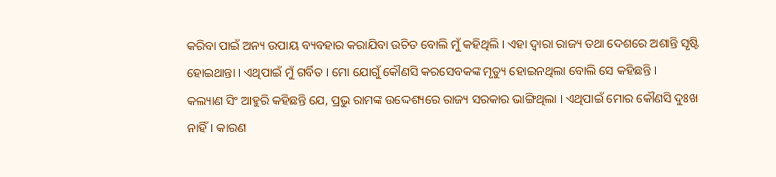କରିବା ପାଇଁ ଅନ୍ୟ ଉପାୟ ବ୍ୟବହାର କରାଯିବା ଉଚିତ ବୋଲି ମୁଁ କହିଥିଲି । ଏହା ଦ୍ବାରା ରାଜ୍ୟ ତଥା ଦେଶରେ ଅଶାନ୍ତି ସୃଷ୍ଟି ହୋଇଥାନ୍ତା । ଏଥିପାଇଁ ମୁଁ ଗର୍ବିତ । ମୋ ଯୋଗୁଁ କୌଣସି କରସେବକଙ୍କ ମୃତ୍ୟୁ ହୋଇନଥିଲା ବୋଲି ସେ କହିଛନ୍ତି ।
କଲ୍ୟାଣ ସିଂ ଆହୁରି କହିଛନ୍ତି ଯେ, ପ୍ରଭୁ ରାମଙ୍କ ଉଦ୍ଦେଶ୍ୟରେ ରାଜ୍ୟ ସରକାର ଭାଙ୍ଗିଥିଲା । ଏଥିପାଇଁ ମୋର କୌଣସି ଦୁଃଖ ନାହିଁ। କାରଣ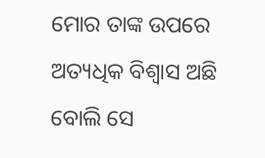ମୋର ତାଙ୍କ ଉପରେ ଅତ୍ୟଧିକ ବିଶ୍ୱାସ ଅଛି ବୋଲି ସେ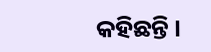କହିଛନ୍ତି ।